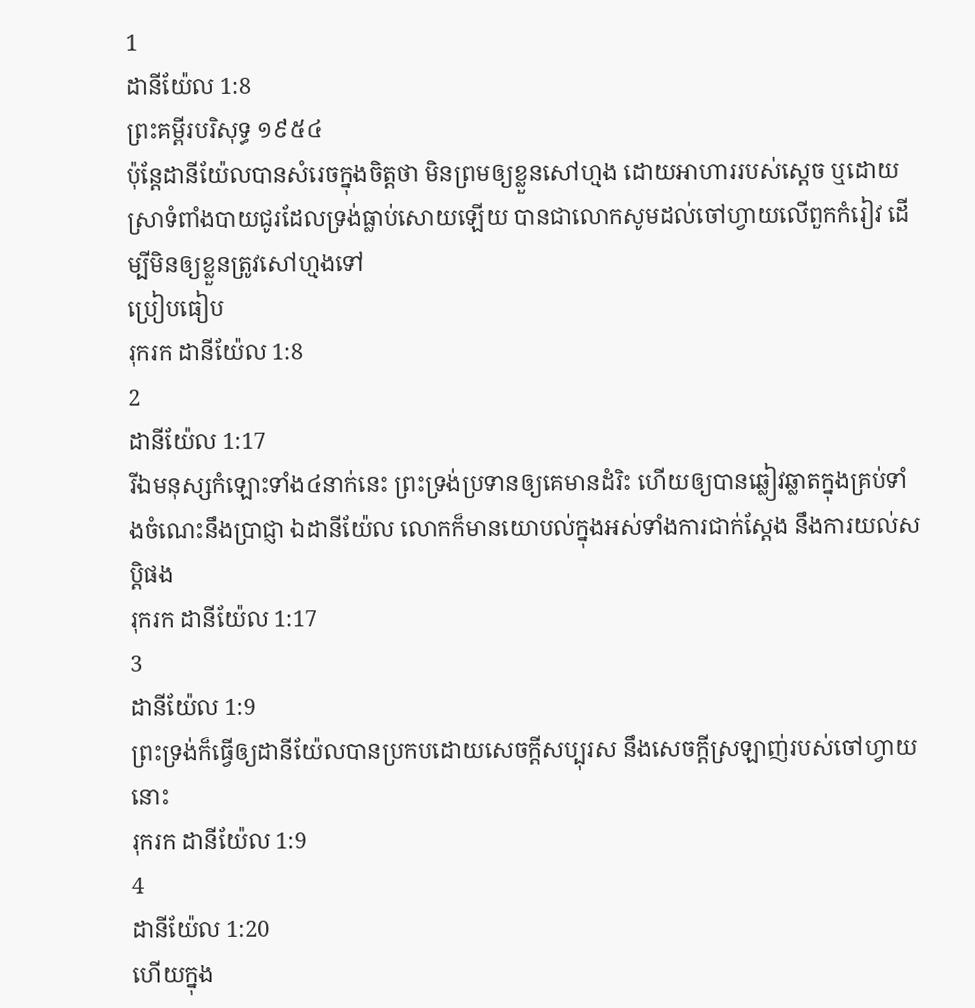1
ដានីយ៉ែល 1:8
ព្រះគម្ពីរបរិសុទ្ធ ១៩៥៤
ប៉ុន្តែដានីយ៉ែលបានសំរេចក្នុងចិត្តថា មិនព្រមឲ្យខ្លួនសៅហ្មង ដោយអាហាររបស់ស្តេច ឬដោយស្រាទំពាំងបាយជូរដែលទ្រង់ធ្លាប់សោយឡើយ បានជាលោកសូមដល់ចៅហ្វាយលើពួកកំរៀវ ដើម្បីមិនឲ្យខ្លួនត្រូវសៅហ្មងទៅ
ប្រៀបធៀប
រុករក ដានីយ៉ែល 1:8
2
ដានីយ៉ែល 1:17
រីឯមនុស្សកំឡោះទាំង៤នាក់នេះ ព្រះទ្រង់ប្រទានឲ្យគេមានដំរិះ ហើយឲ្យបានឆ្លៀវឆ្លាតក្នុងគ្រប់ទាំងចំណេះនឹងប្រាជ្ញា ឯដានីយ៉ែល លោកក៏មានយោបល់ក្នុងអស់ទាំងការជាក់ស្តែង នឹងការយល់សប្តិផង
រុករក ដានីយ៉ែល 1:17
3
ដានីយ៉ែល 1:9
ព្រះទ្រង់ក៏ធ្វើឲ្យដានីយ៉ែលបានប្រកបដោយសេចក្ដីសប្បុរស នឹងសេចក្ដីស្រឡាញ់របស់ចៅហ្វាយនោះ
រុករក ដានីយ៉ែល 1:9
4
ដានីយ៉ែល 1:20
ហើយក្នុង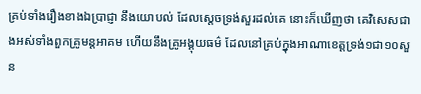គ្រប់ទាំងរឿងខាងឯប្រាជ្ញា នឹងយោបល់ ដែលស្តេចទ្រង់សួរដល់គេ នោះក៏ឃើញថា គេវិសេសជាងអស់ទាំងពួកគ្រូមន្តអាគម ហើយនឹងគ្រូអង្គុយធម៌ ដែលនៅគ្រប់ក្នុងអាណាខេត្តទ្រង់១ជា១០សួន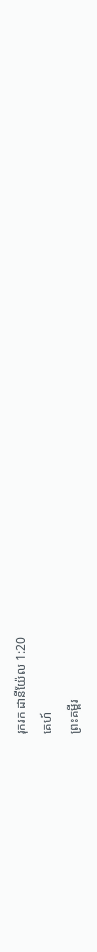រុករក ដានីយ៉ែល 1:20
គេហ៍
ព្រះគម្ពីរ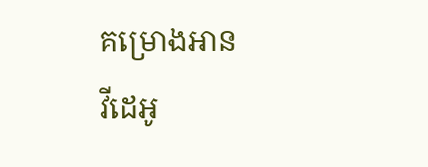គម្រោងអាន
វីដេអូ